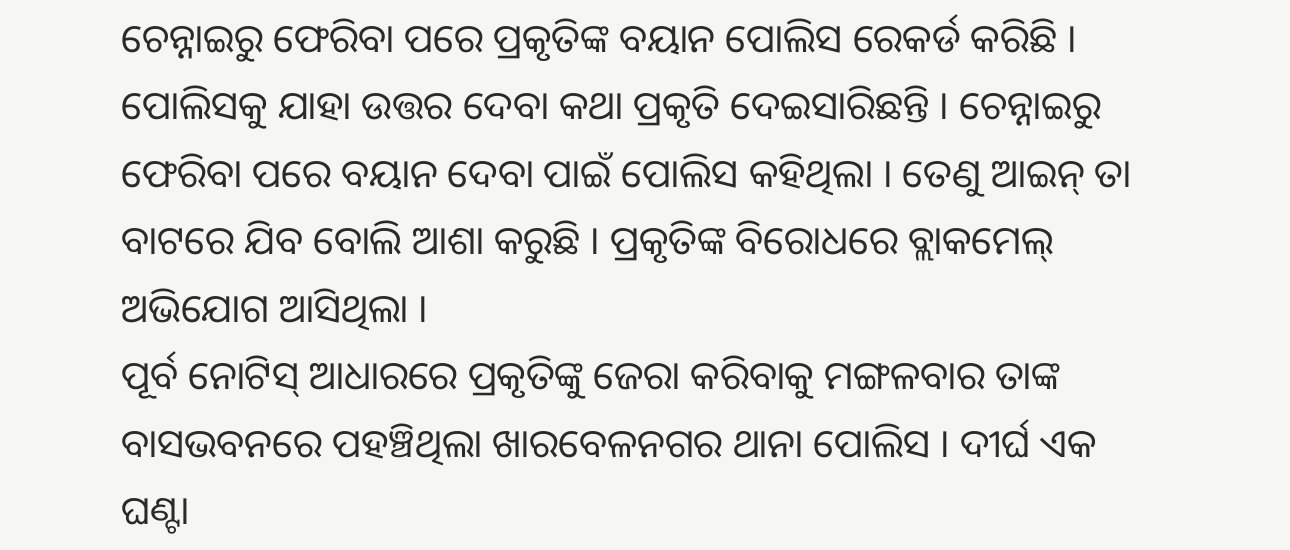ଚେନ୍ନାଇରୁ ଫେରିବା ପରେ ପ୍ରକୃତିଙ୍କ ବୟାନ ପୋଲିସ ରେକର୍ଡ କରିଛି । ପୋଲିସକୁ ଯାହା ଉତ୍ତର ଦେବା କଥା ପ୍ରକୃତି ଦେଇସାରିଛନ୍ତି । ଚେନ୍ନାଇରୁ ଫେରିବା ପରେ ବୟାନ ଦେବା ପାଇଁ ପୋଲିସ କହିଥିଲା । ତେଣୁ ଆଇନ୍ ତା ବାଟରେ ଯିବ ବୋଲି ଆଶା କରୁଛି । ପ୍ରକୃତିଙ୍କ ବିରୋଧରେ ବ୍ଲାକମେଲ୍ ଅଭିଯୋଗ ଆସିଥିଲା ।
ପୂର୍ବ ନୋଟିସ୍ ଆଧାରରେ ପ୍ରକୃତିଙ୍କୁ ଜେରା କରିବାକୁ ମଙ୍ଗଳବାର ତାଙ୍କ ବାସଭବନରେ ପହଞ୍ଚିଥିଲା ଖାରବେଳନଗର ଥାନା ପୋଲିସ । ଦୀର୍ଘ ଏକ ଘଣ୍ଟା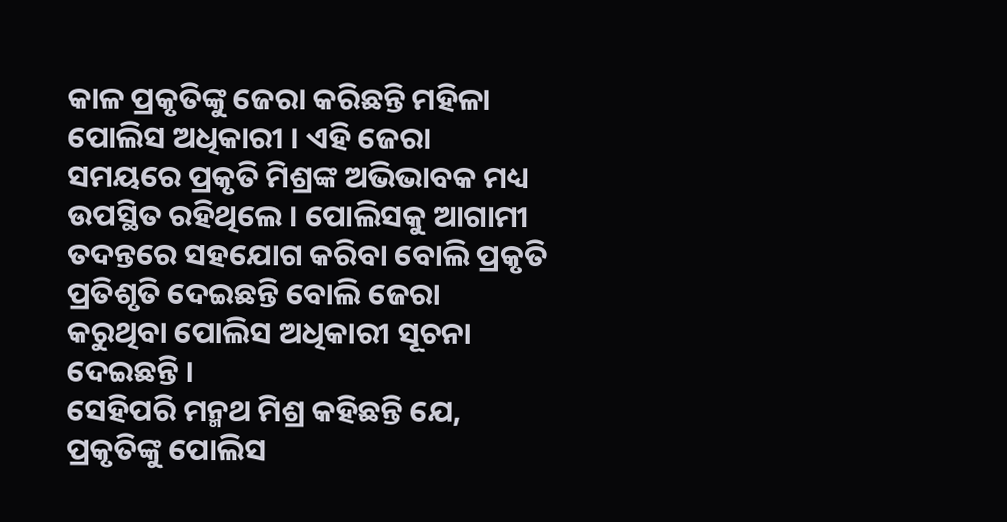କାଳ ପ୍ରକୃତିଙ୍କୁ ଜେରା କରିଛନ୍ତି ମହିଳା ପୋଲିସ ଅଧିକାରୀ । ଏହି ଜେରା ସମୟରେ ପ୍ରକୃତି ମିଶ୍ରଙ୍କ ଅଭିଭାବକ ମଧ୍ୟ ଉପସ୍ଥିତ ରହିଥିଲେ । ପୋଲିସକୁ ଆଗାମୀ ତଦନ୍ତରେ ସହଯୋଗ କରିବା ବୋଲି ପ୍ରକୃତି ପ୍ରତିଶୃତି ଦେଇଛନ୍ତି ବୋଲି ଜେରା କରୁଥିବା ପୋଲିସ ଅଧିକାରୀ ସୂଚନା ଦେଇଛନ୍ତି ।
ସେହିପରି ମନ୍ମଥ ମିଶ୍ର କହିଛନ୍ତି ଯେ, ପ୍ରକୃତିଙ୍କୁ ପୋଲିସ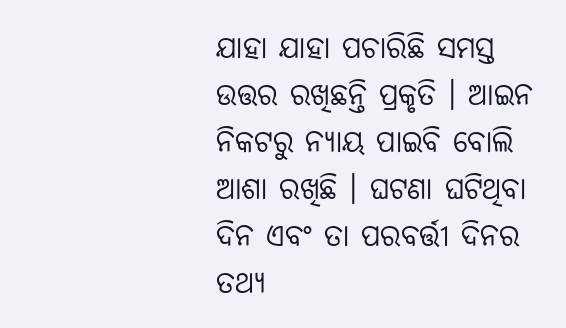ଯାହା ଯାହା ପଚାରିଛି ସମସ୍ତ ଉତ୍ତର ରଖିଛନ୍ତି ପ୍ରକୃତି । ଆଇନ ନିକଟରୁ ନ୍ୟାୟ ପାଇବି ବୋଲି ଆଶା ରଖିଛି । ଘଟଣା ଘଟିଥିବା ଦିନ ଏବଂ ତା ପରବର୍ତ୍ତୀ ଦିନର ତଥ୍ୟ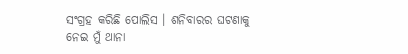ସଂଗ୍ରହ କରିଛି ପୋଲିସ । ଶନିବାରର ଘଟଣାକୁ ନେଇ ମୁଁ ଥାନା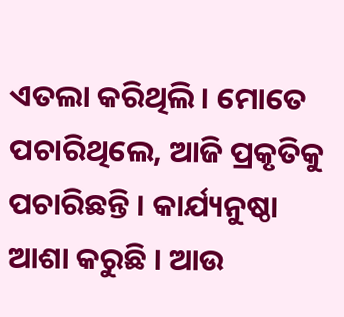ଏତଲା କରିଥିଲି । ମୋତେ ପଚାରିଥିଲେ, ଆଜି ପ୍ରକୃତିକୁ ପଚାରିଛନ୍ତି । କାର୍ଯ୍ୟନୁଷ୍ଠା ଆଶା କରୁଛି । ଆଉ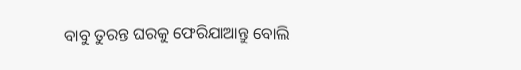ବାବୁ ତୁରନ୍ତ ଘରକୁ ଫେରିଯାଆନ୍ତୁ ବୋଲି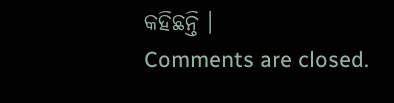କହିଛନ୍ତି ।
Comments are closed.